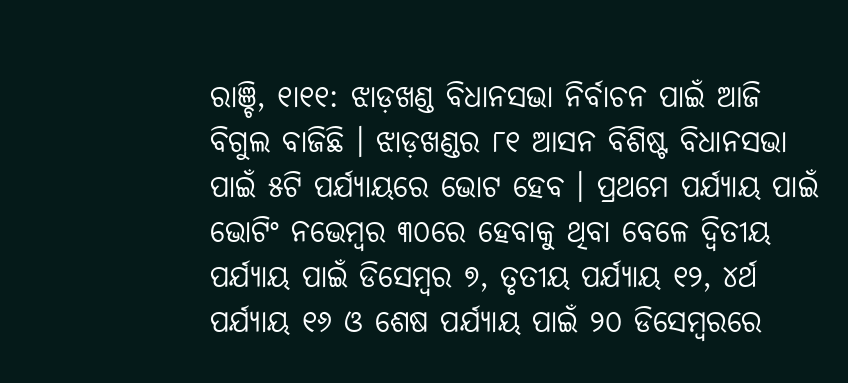ରାଞ୍ଚି, ୧ା୧୧: ଝାଡ଼ଖଣ୍ଡ ବିଧାନସଭା ନିର୍ବାଚନ ପାଇଁ ଆଜି ବିଗୁଲ ବାଜିଛି । ଝାଡ଼ଖଣ୍ଡର ୮୧ ଆସନ ବିଶିଷ୍ଟ ବିଧାନସଭା ପାଇଁ ୫ଟି ପର୍ଯ୍ୟାୟରେ ଭୋଟ ହେବ । ପ୍ରଥମେ ପର୍ଯ୍ୟାୟ ପାଇଁ ଭୋଟିଂ ନଭେମ୍ବର ୩୦ରେ ହେବାକୁ ଥିବା ବେଳେ ଦ୍ୱିତୀୟ ପର୍ଯ୍ୟାୟ ପାଇଁ ଡିସେମ୍ବର ୭, ତୃତୀୟ ପର୍ଯ୍ୟାୟ ୧୨, ୪ର୍ଥ ପର୍ଯ୍ୟାୟ ୧୬ ଓ ଶେଷ ପର୍ଯ୍ୟାୟ ପାଇଁ ୨୦ ଡିସେମ୍ବରରେ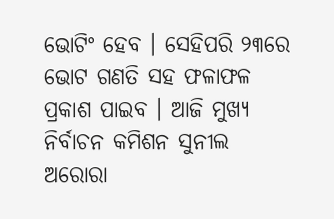ଭୋଟିଂ ହେବ । ସେହିପରି ୨୩ରେ ଭୋଟ ଗଣତି ସହ ଫଳାଫଳ ପ୍ରକାଶ ପାଇବ । ଆଜି ମୁଖ୍ୟ ନିର୍ବାଚନ କମିଶନ ସୁନୀଲ ଅରୋରା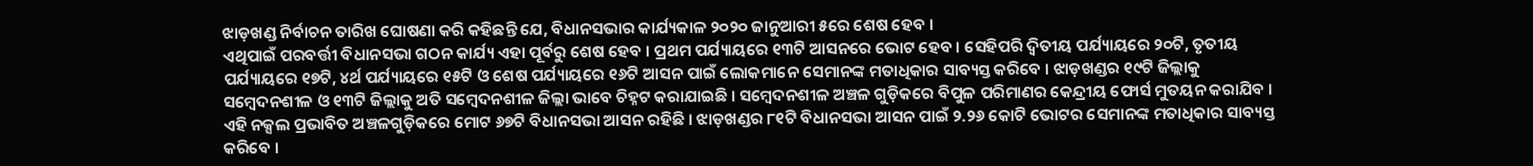ଝାଡ଼ଖଣ୍ଡ ନିର୍ବାଚନ ତାରିଖ ଘୋଷଣା କରି କହିଛନ୍ତି ଯେ, ବିଧାନସଭାର କାର୍ଯ୍ୟକାଳ ୨୦୨୦ ଜାନୁଆରୀ ୫ରେ ଶେଷ ହେବ ।
ଏଥିପାଇଁ ପରବର୍ତ୍ତୀ ବିଧାନସଭା ଗଠନ କାର୍ଯ୍ୟ ଏହା ପୂର୍ବରୁ ଶେଷ ହେବ । ପ୍ରଥମ ପର୍ଯ୍ୟାୟରେ ୧୩ଟି ଆସନରେ ଭୋଟ ହେବ । ସେହିପରି ଦ୍ୱିତୀୟ ପର୍ଯ୍ୟାୟରେ ୨୦ଟି, ତୃତୀୟ ପର୍ଯ୍ୟାୟରେ ୧୭ଟି, ୪ର୍ଥ ପର୍ଯ୍ୟାୟରେ ୧୫ଟି ଓ ଶେଷ ପର୍ଯ୍ୟାୟରେ ୧୬ଟି ଆସନ ପାଇଁ ଲୋକମାନେ ସେମାନଙ୍କ ମତାଧିକାର ସାବ୍ୟସ୍ତ କରିବେ । ଝାଡ଼ଖଣ୍ଡର ୧୯ଟି ଜିଲ୍ଲାକୁ ସମ୍ବେଦନଶୀଳ ଓ ୧୩ଟି ଜିଲ୍ଲାକୁ ଅତି ସମ୍ବେଦନଶୀଳ ଜିଲ୍ଲା ଭାବେ ଚିହ୍ନଟ କରାଯାଇଛି । ସମ୍ବେଦନଶୀଳ ଅଞ୍ଚଳ ଗୁଡ଼ିକରେ ବିପୁଳ ପରିମାଣର କେନ୍ଦ୍ରୀୟ ଫୋର୍ସ ମୁତୟନ କରାଯିବ । ଏହି ନକ୍ସଲ ପ୍ରଭାବିତ ଅଞ୍ଚଳଗୁଡ଼ିକରେ ମୋଟ ୬୭ଟି ବିଧାନସଭା ଆସନ ରହିଛି । ଝାଡ଼ଖଣ୍ଡର ୮୧ଟି ବିଧାନସଭା ଆସନ ପାଇଁ ୨.୨୬ କୋଟି ଭୋଟର ସେମାନଙ୍କ ମତାଧିକାର ସାବ୍ୟସ୍ତ କରିବେ ।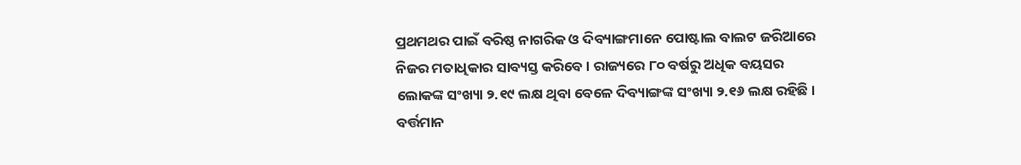ପ୍ରଥମଥର ପାଇଁ ବରିଷ୍ଠ ନାଗରିକ ଓ ଦିବ୍ୟାଙ୍ଗମାନେ ପୋଷ୍ଟାଲ ବାଲଟ ଜରିଆରେ ନିଜର ମତାଧିକାର ସାବ୍ୟସ୍ତ କରିବେ । ରାଜ୍ୟରେ ୮୦ ବର୍ଷରୁ ଅଧିକ ବୟସର ଲୋକଙ୍କ ସଂଖ୍ୟା ୨.୧୯ ଲକ୍ଷ ଥିବା ବେଳେ ଦିବ୍ୟାଙ୍ଗଙ୍କ ସଂଖ୍ୟା ୨.୧୬ ଲକ୍ଷ ରହିଛି । ବର୍ତ୍ତମାନ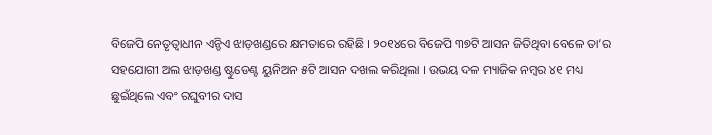ବିଜେପି ନେତୃତ୍ୱାଧୀନ ଏନ୍ଡିଏ ଝାଡ଼ଖଣ୍ଡରେ କ୍ଷମତାରେ ରହିଛି । ୨୦୧୪ରେ ବିଜେପି ୩୭ଟି ଆସନ ଜିତିଥିବା ବେଳେ ତା’ର ସହଯୋଗୀ ଅଲ ଝାଡ଼ଖଣ୍ଡ ଷ୍ଟୁଡେଣ୍ଟ ୟୁନିଅନ ୫ଟି ଆସନ ଦଖଲ କରିଥିଲା । ଉଭୟ ଦଳ ମ୍ୟାଜିକ ନମ୍ବର ୪୧ ମଧ୍ୟ ଛୁଇଁଥିଲେ ଏବଂ ରଘୁବୀର ଦାସ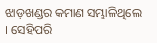ଝାଡ଼ଖଣ୍ଡର କମାଣ ସମ୍ଭାଳିଥିଲେ । ସେହିପରି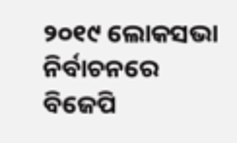୨୦୧୯ ଲୋକସଭା ନିର୍ବାଚନରେ ବିଜେପି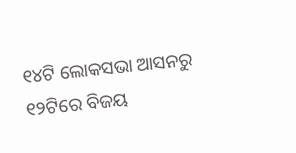୧୪ଟି ଲୋକସଭା ଆସନରୁ ୧୨ଟିରେ ବିଜୟ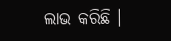ଲାଭ କରିଛି ।